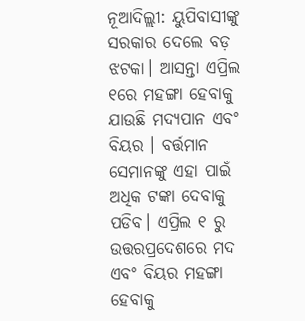ନୂଆଦିଲ୍ଲୀ: ୟୁପିବାସୀଙ୍କୁ ସରକାର ଦେଲେ ବଡ଼ ଝଟକା। ଆସନ୍ତା ଏପ୍ରିଲ ୧ରେ ମହଙ୍ଗା ହେବାକୁ ଯାଉଛି ମଦ୍ୟପାନ ଏବଂ ବିୟର । ବର୍ତ୍ତମାନ ସେମାନଙ୍କୁ ଏହା ପାଇଁ ଅଧିକ ଟଙ୍କା ଦେବାକୁ ପଡିବ। ଏପ୍ରିଲ ୧ ରୁ ଉତ୍ତରପ୍ରଦେଶରେ ମଦ ଏବଂ ବିୟର ମହଙ୍ଗା ହେବାକୁ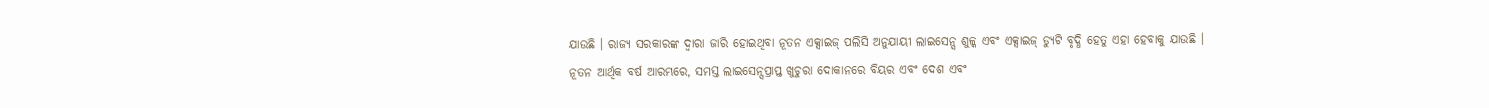ଯାଉଛି । ରାଜ୍ୟ ସରକାରଙ୍କ ଦ୍ୱାରା ଜାରି ହୋଇଥିବା ନୂତନ ଏକ୍ସାଇଜ୍ ପଲିସି ଅନୁଯାୟୀ ଲାଇସେନ୍ସ ଶୁଳ୍କ ଏବଂ ଏକ୍ସାଇଜ୍ ଡ୍ୟୁଟି ବୃଦ୍ଧି ହେତୁ ଏହା ହେବାକୁ ଯାଉଛି । ନୂତନ ଆର୍ଥିକ ବର୍ଷ ଆରମ୍ଭରେ, ସମସ୍ତ ଲାଇସେନ୍ସପ୍ରାପ୍ତ ଖୁଚୁରା ଦୋକାନରେ ବିୟର ଏବଂ ଦେଶ ଏବଂ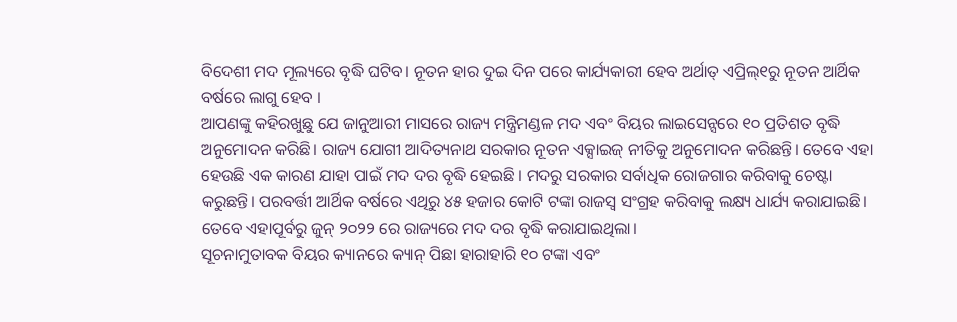ବିଦେଶୀ ମଦ ମୂଲ୍ୟରେ ବୃଦ୍ଧି ଘଟିବ। ନୂତନ ହାର ଦୁଇ ଦିନ ପରେ କାର୍ଯ୍ୟକାରୀ ହେବ ଅର୍ଥାତ୍ ଏପ୍ରିଲ୍୧ରୁ ନୂତନ ଆର୍ଥିକ ବର୍ଷରେ ଲାଗୁ ହେବ ।
ଆପଣଙ୍କୁ କହିରଖୁଛୁ ଯେ ଜାନୁଆରୀ ମାସରେ ରାଜ୍ୟ ମନ୍ତ୍ରିମଣ୍ଡଳ ମଦ ଏବଂ ବିୟର ଲାଇସେନ୍ସରେ ୧୦ ପ୍ରତିଶତ ବୃଦ୍ଧି ଅନୁମୋଦନ କରିଛି। ରାଜ୍ୟ ଯୋଗୀ ଆଦିତ୍ୟନାଥ ସରକାର ନୂତନ ଏକ୍ସାଇଜ୍ ନୀତିକୁ ଅନୁମୋଦନ କରିଛନ୍ତି। ତେବେ ଏହା ହେଉଛି ଏକ କାରଣ ଯାହା ପାଇଁ ମଦ ଦର ବୃଦ୍ଧି ହେଇଛି । ମଦରୁ ସରକାର ସର୍ବାଧିକ ରୋଜଗାର କରିବାକୁ ଚେଷ୍ଟା କରୁଛନ୍ତି। ପରବର୍ତ୍ତୀ ଆର୍ଥିକ ବର୍ଷରେ ଏଥିରୁ ୪୫ ହଜାର କୋଟି ଟଙ୍କା ରାଜସ୍ୱ ସଂଗ୍ରହ କରିବାକୁ ଲକ୍ଷ୍ୟ ଧାର୍ଯ୍ୟ କରାଯାଇଛି। ତେବେ ଏହାପୂର୍ବରୁ ଜୁନ୍ ୨୦୨୨ ରେ ରାଜ୍ୟରେ ମଦ ଦର ବୃଦ୍ଧି କରାଯାଇଥିଲା।
ସୂଚନାମୁତାବକ ବିୟର କ୍ୟାନରେ କ୍ୟାନ୍ ପିଛା ହାରାହାରି ୧୦ ଟଙ୍କା ଏବଂ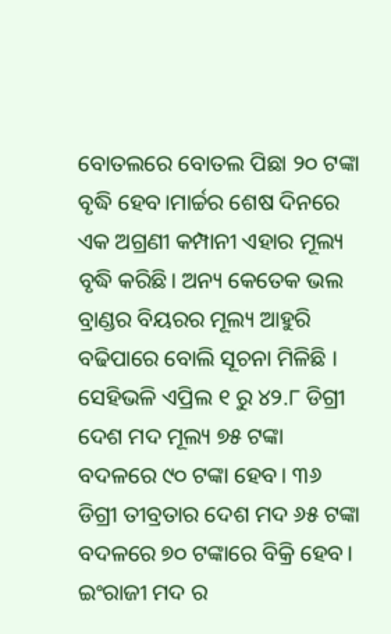ବୋତଲରେ ବୋତଲ ପିଛା ୨୦ ଟଙ୍କା ବୃଦ୍ଧି ହେବ।ମାର୍ଚ୍ଚର ଶେଷ ଦିନରେ ଏକ ଅଗ୍ରଣୀ କମ୍ପାନୀ ଏହାର ମୂଲ୍ୟ ବୃଦ୍ଧି କରିଛି। ଅନ୍ୟ କେତେକ ଭଲ ବ୍ରାଣ୍ଡର ବିୟରର ମୂଲ୍ୟ ଆହୁରି ବଢିପାରେ ବୋଲି ସୂଚନା ମିଳିଛି । ସେହିଭଳି ଏପ୍ରିଲ ୧ ରୁ ୪୨.୮ ଡିଗ୍ରୀ ଦେଶ ମଦ ମୂଲ୍ୟ ୭୫ ଟଙ୍କା ବଦଳରେ ୯୦ ଟଙ୍କା ହେବ। ୩୬ ଡିଗ୍ରୀ ତୀବ୍ରତାର ଦେଶ ମଦ ୬୫ ଟଙ୍କା ବଦଳରେ ୭୦ ଟଙ୍କାରେ ବିକ୍ରି ହେବ। ଇଂରାଜୀ ମଦ ର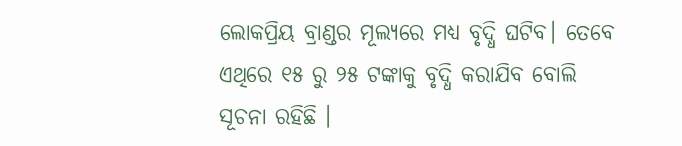ଲୋକପ୍ରିୟ ବ୍ରାଣ୍ଡର ମୂଲ୍ୟରେ ମଧ୍ୟ ବୃଦ୍ଧି ଘଟିବ। ତେବେ ଏଥିରେ ୧୫ ରୁ ୨୫ ଟଙ୍କାକୁ ବୃଦ୍ଧି କରାଯିବ ବୋଲି ସୂଚନା ରହିଛି ।